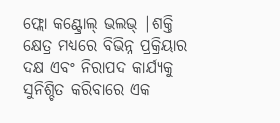ଫ୍ଲୋ କଣ୍ଟ୍ରୋଲ୍ ଭଲଭ୍ |ଶକ୍ତି କ୍ଷେତ୍ର ମଧ୍ୟରେ ବିଭିନ୍ନ ପ୍ରକ୍ରିୟାର ଦକ୍ଷ ଏବଂ ନିରାପଦ କାର୍ଯ୍ୟକୁ ସୁନିଶ୍ଚିତ କରିବାରେ ଏକ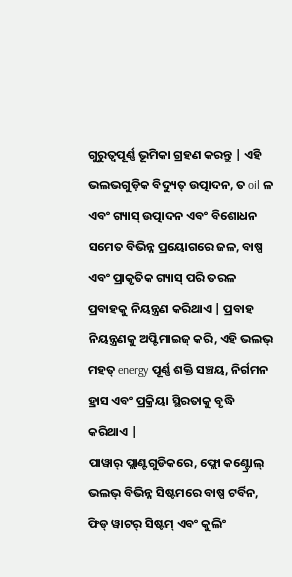ଗୁରୁତ୍ୱପୂର୍ଣ୍ଣ ଭୂମିକା ଗ୍ରହଣ କରନ୍ତୁ | ଏହି ଭଲଭଗୁଡ଼ିକ ବିଦ୍ୟୁତ୍ ଉତ୍ପାଦନ, ତ oil ଳ ଏବଂ ଗ୍ୟାସ୍ ଉତ୍ପାଦନ ଏବଂ ବିଶୋଧନ ସମେତ ବିଭିନ୍ନ ପ୍ରୟୋଗରେ ଜଳ, ବାଷ୍ପ ଏବଂ ପ୍ରାକୃତିକ ଗ୍ୟାସ୍ ପରି ତରଳ ପ୍ରବାହକୁ ନିୟନ୍ତ୍ରଣ କରିଥାଏ | ପ୍ରବାହ ନିୟନ୍ତ୍ରଣକୁ ଅପ୍ଟିମାଇଜ୍ କରି, ଏହି ଭଲଭ୍ ମହତ୍ energy ପୂର୍ଣ୍ଣ ଶକ୍ତି ସଞ୍ଚୟ, ନିର୍ଗମନ ହ୍ରାସ ଏବଂ ପ୍ରକ୍ରିୟା ସ୍ଥିରତାକୁ ବୃଦ୍ଧି କରିଥାଏ |
ପାୱାର୍ ପ୍ଲାଣ୍ଟଗୁଡିକରେ, ଫ୍ଲୋ କଣ୍ଟ୍ରୋଲ୍ ଭଲଭ୍ ବିଭିନ୍ନ ସିଷ୍ଟମରେ ବାଷ୍ପ ଟର୍ବିନ, ଫିଡ୍ ୱାଟର୍ ସିଷ୍ଟମ୍ ଏବଂ କୁଲିଂ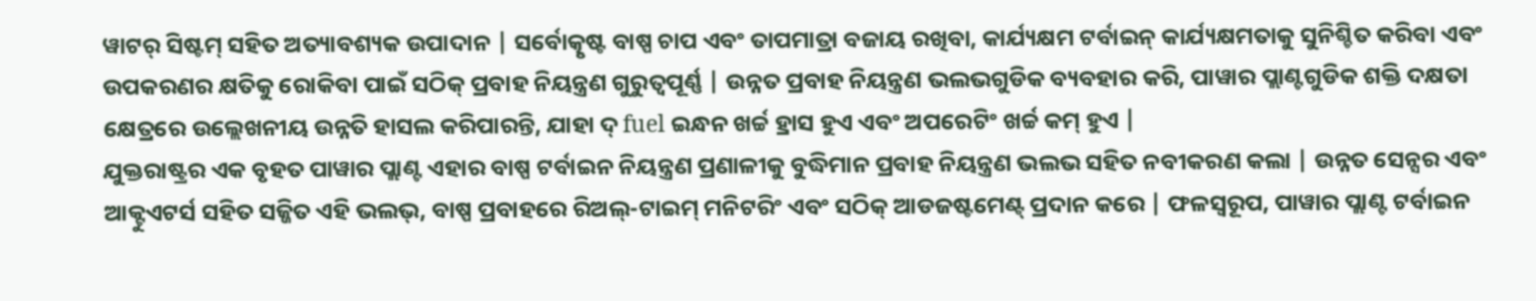ୱାଟର୍ ସିଷ୍ଟମ୍ ସହିତ ଅତ୍ୟାବଶ୍ୟକ ଉପାଦାନ | ସର୍ବୋତ୍କୃଷ୍ଟ ବାଷ୍ପ ଚାପ ଏବଂ ତାପମାତ୍ରା ବଜାୟ ରଖିବା, କାର୍ଯ୍ୟକ୍ଷମ ଟର୍ବାଇନ୍ କାର୍ଯ୍ୟକ୍ଷମତାକୁ ସୁନିଶ୍ଚିତ କରିବା ଏବଂ ଉପକରଣର କ୍ଷତିକୁ ରୋକିବା ପାଇଁ ସଠିକ୍ ପ୍ରବାହ ନିୟନ୍ତ୍ରଣ ଗୁରୁତ୍ୱପୂର୍ଣ୍ଣ | ଉନ୍ନତ ପ୍ରବାହ ନିୟନ୍ତ୍ରଣ ଭଲଭଗୁଡିକ ବ୍ୟବହାର କରି, ପାୱାର ପ୍ଲାଣ୍ଟଗୁଡିକ ଶକ୍ତି ଦକ୍ଷତା କ୍ଷେତ୍ରରେ ଉଲ୍ଲେଖନୀୟ ଉନ୍ନତି ହାସଲ କରିପାରନ୍ତି, ଯାହା ଦ୍ fuel ଇନ୍ଧନ ଖର୍ଚ୍ଚ ହ୍ରାସ ହୁଏ ଏବଂ ଅପରେଟିଂ ଖର୍ଚ୍ଚ କମ୍ ହୁଏ |
ଯୁକ୍ତରାଷ୍ଟ୍ରର ଏକ ବୃହତ ପାୱାର ପ୍ଲାଣ୍ଟ ଏହାର ବାଷ୍ପ ଟର୍ବାଇନ ନିୟନ୍ତ୍ରଣ ପ୍ରଣାଳୀକୁ ବୁଦ୍ଧିମାନ ପ୍ରବାହ ନିୟନ୍ତ୍ରଣ ଭଲଭ ସହିତ ନବୀକରଣ କଲା | ଉନ୍ନତ ସେନ୍ସର ଏବଂ ଆକ୍ଟୁଏଟର୍ସ ସହିତ ସଜ୍ଜିତ ଏହି ଭଲଭ୍, ବାଷ୍ପ ପ୍ରବାହରେ ରିଅଲ୍-ଟାଇମ୍ ମନିଟରିଂ ଏବଂ ସଠିକ୍ ଆଡଜଷ୍ଟମେଣ୍ଟ୍ ପ୍ରଦାନ କରେ | ଫଳସ୍ୱରୂପ, ପାୱାର ପ୍ଲାଣ୍ଟ ଟର୍ବାଇନ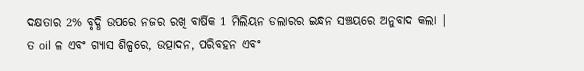ଦକ୍ଷତାର 2% ବୃଦ୍ଧି ଉପରେ ନଜର ରଖି ବାର୍ଷିକ 1 ମିଲିୟନ ଡଲାରର ଇନ୍ଧନ ସଞ୍ଚୟରେ ଅନୁବାଦ କଲା |
ତ oil ଳ ଏବଂ ଗ୍ୟାସ ଶିଳ୍ପରେ, ଉତ୍ପାଦନ, ପରିବହନ ଏବଂ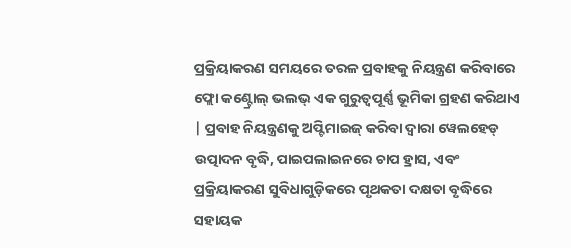ପ୍ରକ୍ରିୟାକରଣ ସମୟରେ ତରଳ ପ୍ରବାହକୁ ନିୟନ୍ତ୍ରଣ କରିବାରେ ଫ୍ଲୋ କଣ୍ଟ୍ରୋଲ୍ ଭଲଭ୍ ଏକ ଗୁରୁତ୍ୱପୂର୍ଣ୍ଣ ଭୂମିକା ଗ୍ରହଣ କରିଥାଏ | ପ୍ରବାହ ନିୟନ୍ତ୍ରଣକୁ ଅପ୍ଟିମାଇଜ୍ କରିବା ଦ୍ୱାରା ୱେଲହେଡ୍ ଉତ୍ପାଦନ ବୃଦ୍ଧି, ପାଇପଲାଇନରେ ଚାପ ହ୍ରାସ, ଏବଂ ପ୍ରକ୍ରିୟାକରଣ ସୁବିଧାଗୁଡ଼ିକରେ ପୃଥକତା ଦକ୍ଷତା ବୃଦ୍ଧିରେ ସହାୟକ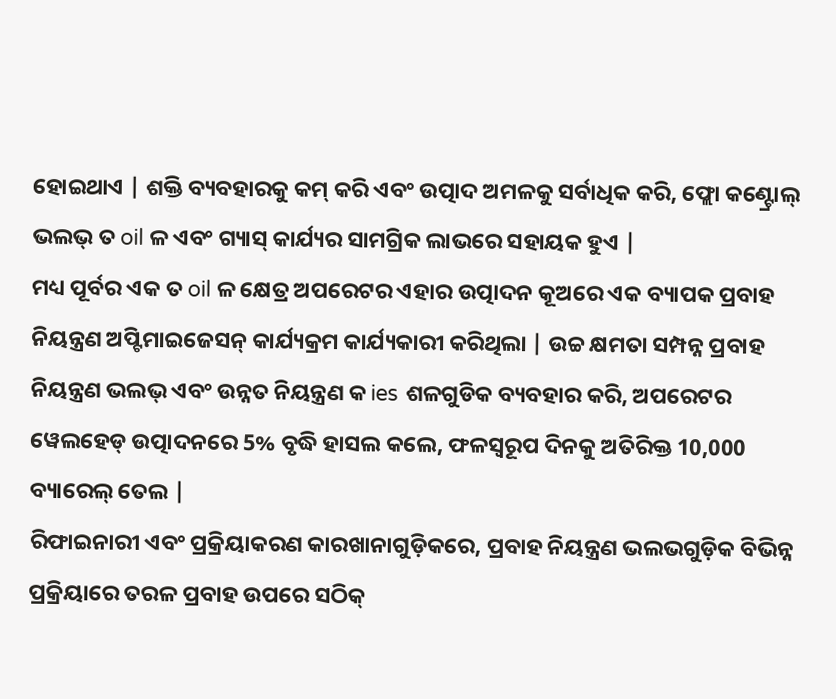ହୋଇଥାଏ | ଶକ୍ତି ବ୍ୟବହାରକୁ କମ୍ କରି ଏବଂ ଉତ୍ପାଦ ଅମଳକୁ ସର୍ବାଧିକ କରି, ଫ୍ଲୋ କଣ୍ଟ୍ରୋଲ୍ ଭଲଭ୍ ତ oil ଳ ଏବଂ ଗ୍ୟାସ୍ କାର୍ଯ୍ୟର ସାମଗ୍ରିକ ଲାଭରେ ସହାୟକ ହୁଏ |
ମଧ୍ୟ ପୂର୍ବର ଏକ ତ oil ଳ କ୍ଷେତ୍ର ଅପରେଟର ଏହାର ଉତ୍ପାଦନ କୂଅରେ ଏକ ବ୍ୟାପକ ପ୍ରବାହ ନିୟନ୍ତ୍ରଣ ଅପ୍ଟିମାଇଜେସନ୍ କାର୍ଯ୍ୟକ୍ରମ କାର୍ଯ୍ୟକାରୀ କରିଥିଲା | ଉଚ୍ଚ କ୍ଷମତା ସମ୍ପନ୍ନ ପ୍ରବାହ ନିୟନ୍ତ୍ରଣ ଭଲଭ୍ ଏବଂ ଉନ୍ନତ ନିୟନ୍ତ୍ରଣ କ ies ଶଳଗୁଡିକ ବ୍ୟବହାର କରି, ଅପରେଟର ୱେଲହେଡ୍ ଉତ୍ପାଦନରେ 5% ବୃଦ୍ଧି ହାସଲ କଲେ, ଫଳସ୍ୱରୂପ ଦିନକୁ ଅତିରିକ୍ତ 10,000 ବ୍ୟାରେଲ୍ ତେଲ |
ରିଫାଇନାରୀ ଏବଂ ପ୍ରକ୍ରିୟାକରଣ କାରଖାନାଗୁଡ଼ିକରେ, ପ୍ରବାହ ନିୟନ୍ତ୍ରଣ ଭଲଭଗୁଡ଼ିକ ବିଭିନ୍ନ ପ୍ରକ୍ରିୟାରେ ତରଳ ପ୍ରବାହ ଉପରେ ସଠିକ୍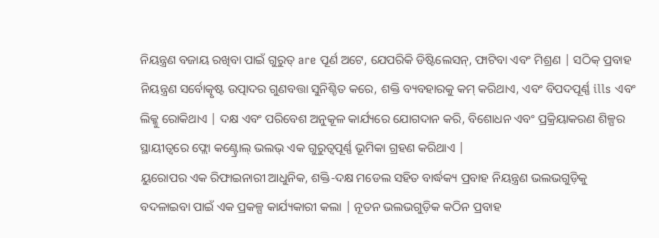ନିୟନ୍ତ୍ରଣ ବଜାୟ ରଖିବା ପାଇଁ ଗୁରୁତ୍ are ପୂର୍ଣ ଅଟେ, ଯେପରିକି ଡିଷ୍ଟିଲେସନ୍, ଫାଟିବା ଏବଂ ମିଶ୍ରଣ | ସଠିକ୍ ପ୍ରବାହ ନିୟନ୍ତ୍ରଣ ସର୍ବୋତ୍କୃଷ୍ଟ ଉତ୍ପାଦର ଗୁଣବତ୍ତା ସୁନିଶ୍ଚିତ କରେ, ଶକ୍ତି ବ୍ୟବହାରକୁ କମ୍ କରିଥାଏ, ଏବଂ ବିପଦପୂର୍ଣ୍ଣ ills ଏବଂ ଲିକ୍କୁ ରୋକିଥାଏ | ଦକ୍ଷ ଏବଂ ପରିବେଶ ଅନୁକୂଳ କାର୍ଯ୍ୟରେ ଯୋଗଦାନ କରି, ବିଶୋଧନ ଏବଂ ପ୍ରକ୍ରିୟାକରଣ ଶିଳ୍ପର ସ୍ଥାୟୀତ୍ୱରେ ଫ୍ଲୋ କଣ୍ଟ୍ରୋଲ୍ ଭଲଭ୍ ଏକ ଗୁରୁତ୍ୱପୂର୍ଣ୍ଣ ଭୂମିକା ଗ୍ରହଣ କରିଥାଏ |
ୟୁରୋପର ଏକ ରିଫାଇନାରୀ ଆଧୁନିକ, ଶକ୍ତି-ଦକ୍ଷ ମଡେଲ ସହିତ ବାର୍ଦ୍ଧକ୍ୟ ପ୍ରବାହ ନିୟନ୍ତ୍ରଣ ଭଲଭଗୁଡ଼ିକୁ ବଦଳାଇବା ପାଇଁ ଏକ ପ୍ରକଳ୍ପ କାର୍ଯ୍ୟକାରୀ କଲା | ନୂତନ ଭଲଭଗୁଡ଼ିକ କଠିନ ପ୍ରବାହ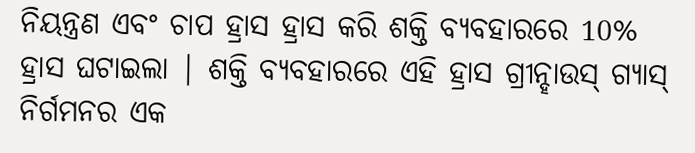ନିୟନ୍ତ୍ରଣ ଏବଂ ଚାପ ହ୍ରାସ ହ୍ରାସ କରି ଶକ୍ତି ବ୍ୟବହାରରେ 10% ହ୍ରାସ ଘଟାଇଲା | ଶକ୍ତି ବ୍ୟବହାରରେ ଏହି ହ୍ରାସ ଗ୍ରୀନ୍ହାଉସ୍ ଗ୍ୟାସ୍ ନିର୍ଗମନର ଏକ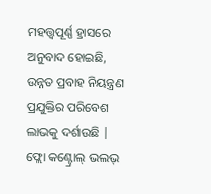ମହତ୍ତ୍ୱପୂର୍ଣ୍ଣ ହ୍ରାସରେ ଅନୁବାଦ ହୋଇଛି, ଉନ୍ନତ ପ୍ରବାହ ନିୟନ୍ତ୍ରଣ ପ୍ରଯୁକ୍ତିର ପରିବେଶ ଲାଭକୁ ଦର୍ଶାଉଛି |
ଫ୍ଲୋ କଣ୍ଟ୍ରୋଲ୍ ଭଲଭ୍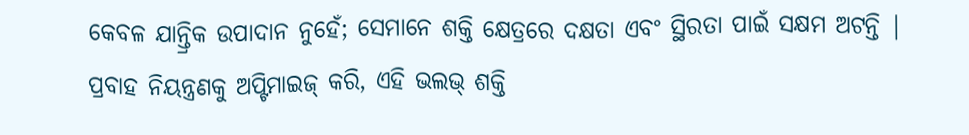କେବଳ ଯାନ୍ତ୍ରିକ ଉପାଦାନ ନୁହେଁ; ସେମାନେ ଶକ୍ତି କ୍ଷେତ୍ରରେ ଦକ୍ଷତା ଏବଂ ସ୍ଥିରତା ପାଇଁ ସକ୍ଷମ ଅଟନ୍ତି | ପ୍ରବାହ ନିୟନ୍ତ୍ରଣକୁ ଅପ୍ଟିମାଇଜ୍ କରି, ଏହି ଭଲଭ୍ ଶକ୍ତି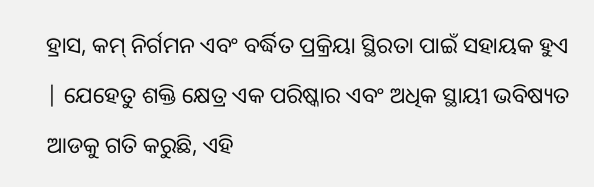ହ୍ରାସ, କମ୍ ନିର୍ଗମନ ଏବଂ ବର୍ଦ୍ଧିତ ପ୍ରକ୍ରିୟା ସ୍ଥିରତା ପାଇଁ ସହାୟକ ହୁଏ | ଯେହେତୁ ଶକ୍ତି କ୍ଷେତ୍ର ଏକ ପରିଷ୍କାର ଏବଂ ଅଧିକ ସ୍ଥାୟୀ ଭବିଷ୍ୟତ ଆଡକୁ ଗତି କରୁଛି, ଏହି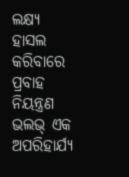ଲକ୍ଷ୍ୟ ହାସଲ କରିବାରେ ପ୍ରବାହ ନିୟନ୍ତ୍ରଣ ଭଲଭ୍ ଏକ ଅପରିହାର୍ଯ୍ୟ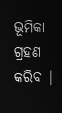ଭୂମିକା ଗ୍ରହଣ କରିବ |